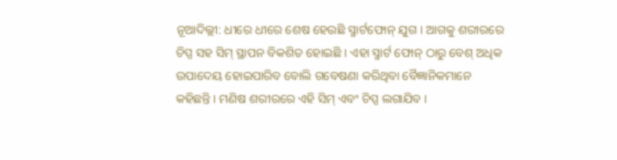ନୂଆଦିଲ୍ଲୀ: ଧୀରେ ଧୀରେ ଶେଷ ହେଉଛି ସ୍ମାର୍ଟଫୋନ୍ ଯୁଗ । ଆଗକୁ ଶରୀରରେ ଚିପ୍ସ ସହ ସିମ୍ ସ୍ଥାପନ ବିକଶିତ ହୋଇଛି । ଏହା ସ୍ମାର୍ଟ ଫୋନ୍ ଠାରୁ ବେଶ୍ ଅଧିକ ଉପାଦେୟ ହୋଇପାରିବ ବୋଲି ଗବେଷଣା କରିଥିବା ବୈଜ୍ଞାନିକମାନେ କହିଛନ୍ତି । ମଣିଷ ଶରୀରରେ ଏହି ସିମ୍ ଏବଂ ଚିପ୍ସ ଲଗାଯିବ ।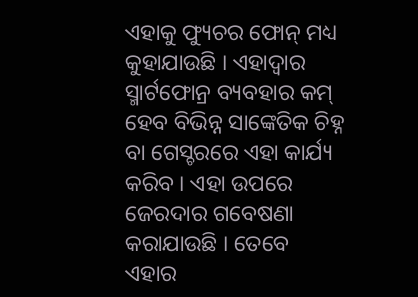ଏହାକୁ ଫ୍ୟୁଚର ଫୋନ୍ ମଧ୍ୟ କୁହାଯାଉଛି । ଏହାଦ୍ୱାର ସ୍ମାର୍ଟଫୋନ୍ର ବ୍ୟବହାର କମ୍ ହେବ ବିଭିନ୍ନ ସାଙ୍କେତିକ ଚିହ୍ନ ବା ଗେସ୍ଚରରେ ଏହା କାର୍ଯ୍ୟ କରିବ । ଏହା ଉପରେ ଜେରଦାର ଗବେଷଣା କରାଯାଉଛି । ତେବେ ଏହାର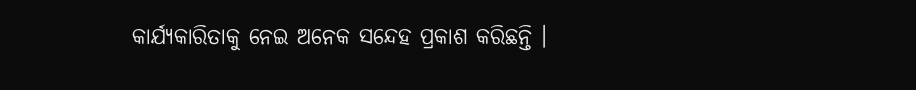କାର୍ଯ୍ୟକାରିତାକୁ ନେଇ ଅନେକ ସନ୍ଦେହ ପ୍ରକାଶ କରିଛନ୍ତି ।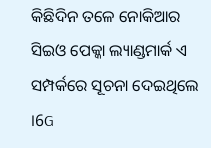କିଛିଦିନ ତଳେ ନୋକିଆର ସିଇଓ ପେକ୍କା ଲ୍ୟାଣ୍ଡମାର୍କ ଏ ସମ୍ପର୍କରେ ସୂଚନା ଦେଇଥିଲେ ।6G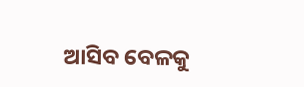ଆସିବ ବେଳକୁ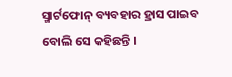ସ୍ମାର୍ଟଫୋନ୍ ବ୍ୟବହାର ହ୍ରାସ ପାଇବ ବୋଲି ସେ କହିଛନ୍ତି ।